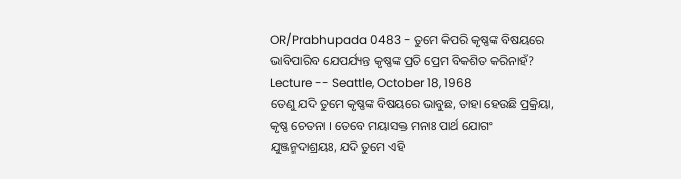OR/Prabhupada 0483 - ତୁମେ କିପରି କୃଷ୍ଣଙ୍କ ବିଷୟରେ ଭାବିପାରିବ ଯେପର୍ଯ୍ୟନ୍ତ କୃଷ୍ଣଙ୍କ ପ୍ରତି ପ୍ରେମ ବିକଶିତ କରିନାହଁ?
Lecture -- Seattle, October 18, 1968
ତେଣୁ ଯଦି ତୁମେ କୃଷ୍ଣଙ୍କ ବିଷୟରେ ଭାବୁଛ, ତାହା ହେଉଛି ପ୍ରକ୍ରିୟା, କୃଷ୍ଣ ଚେତନା । ତେବେ ମୟାସକ୍ତ ମନାଃ ପାର୍ଥ ଯୋଗଂ ଯୁଞ୍ଜନ୍ମଦାଶ୍ରୟଃ, ଯଦି ତୁମେ ଏହି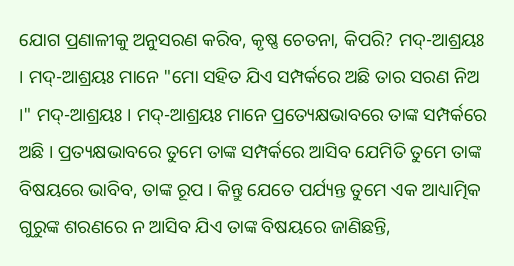ଯୋଗ ପ୍ରଣାଳୀକୁ ଅନୁସରଣ କରିବ, କୃଷ୍ଣ ଚେତନା, କିପରି? ମଦ୍-ଆଶ୍ରୟଃ । ମଦ୍-ଆଶ୍ରୟଃ ମାନେ "ମୋ ସହିତ ଯିଏ ସମ୍ପର୍କରେ ଅଛି ତାର ସରଣ ନିଅ ।" ମଦ୍-ଆଶ୍ରୟଃ । ମଦ୍-ଆଶ୍ରୟଃ ମାନେ ପ୍ରତ୍ୟେକ୍ଷଭାବରେ ତାଙ୍କ ସମ୍ପର୍କରେ ଅଛି । ପ୍ରତ୍ୟକ୍ଷଭାବରେ ତୁମେ ତାଙ୍କ ସମ୍ପର୍କରେ ଆସିବ ଯେମିତି ତୁମେ ତାଙ୍କ ବିଷୟରେ ଭାବିବ, ତାଙ୍କ ରୂପ । କିନ୍ତୁ ଯେତେ ପର୍ଯ୍ୟନ୍ତ ତୁମେ ଏକ ଆଧ୍ୟାତ୍ମିକ ଗୁରୁଙ୍କ ଶରଣରେ ନ ଆସିବ ଯିଏ ତାଙ୍କ ବିଷୟରେ ଜାଣିଛନ୍ତି,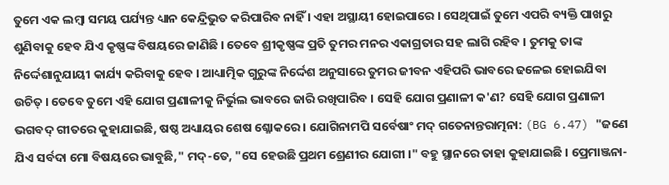ତୁମେ ଏକ ଲମ୍ଵା ସମୟ ପର୍ଯ୍ୟନ୍ତ ଧ୍ୟାନ କେନ୍ଦ୍ରିଭୁତ କରିପାରିବ ନାହିଁ । ଏହା ଅସ୍ଥାୟୀ ହୋଇପାରେ । ସେଥିପାଇଁ ତୁମେ ଏପରି ବ୍ୟକ୍ତି ପାଖରୁ ଶୁଣିବାକୁ ହେବ ଯିଏ କୃଷ୍ଣଙ୍କ ବିଷୟରେ ଜାଣିଛି । ତେବେ ଶ୍ରୀକୃଷ୍ଣଙ୍କ ପ୍ରତି ତୁମର ମନର ଏକାଗ୍ରତାର ସହ ଲାଗି ରହିବ । ତୁମକୁ ତାଙ୍କ ନିର୍ଦ୍ଦେଶାନୁଯାୟୀ କାର୍ଯ୍ୟ କରିବାକୁ ହେବ । ଆଧ୍ୟାତ୍ମିକ ଗୁରୁଙ୍କ ନିର୍ଦ୍ଦେଶ ଅନୁସାରେ ତୁମର ଜୀବନ ଏହିପରି ଭାବରେ ଢଳେଇ ହୋଇଯିବା ଉଚିତ୍ । ତେବେ ତୁମେ ଏହି ଯୋଗ ପ୍ରଣାଳୀକୁ ନିର୍ଭୁଲ ଭାବରେ ଜାରି ରଖିପାରିବ । ସେହି ଯୋଗ ପ୍ରଣାଳୀ କ'ଣ? ସେହି ଯୋଗ ପ୍ରଣାଳୀ ଭଗବଦ୍ ଗୀତରେ କୁହାଯାଇଛି, ଷଷ୍ଠ ଅଧ୍ୟାୟର ଶେଷ ଶ୍ଳୋକରେ । ଯୋଗିନାମପି ସର୍ବେଷାଂ ମଦ୍ ଗତେନାନ୍ତରାତ୍ମନା: (BG 6.47) "ଜଣେ ଯିଏ ସର୍ବଦା ମୋ ବିଷୟରେ ଭାବୁଛି," ମଦ୍-ତେ, "ସେ ହେଉଛି ପ୍ରଥମ ଶ୍ରେଣୀର ଯୋଗୀ ।" ବହୁ ସ୍ଥାନରେ ତାହା କୁହାଯାଇଛି । ପ୍ରେମାଞ୍ଜନା-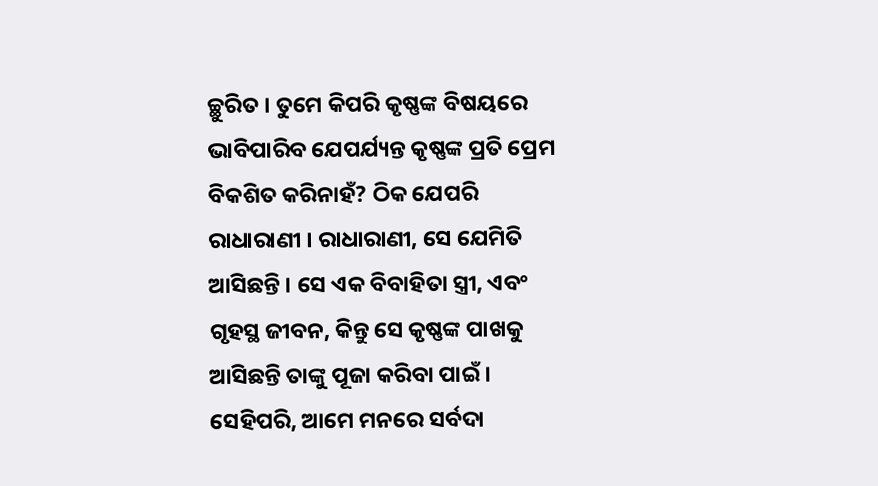ଚ୍ଛୁରିତ । ତୁମେ କିପରି କୃଷ୍ଣଙ୍କ ବିଷୟରେ ଭାବିପାରିବ ଯେପର୍ଯ୍ୟନ୍ତ କୃଷ୍ଣଙ୍କ ପ୍ରତି ପ୍ରେମ ବିକଶିତ କରିନାହଁ? ଠିକ ଯେପରି ରାଧାରାଣୀ । ରାଧାରାଣୀ, ସେ ଯେମିତି ଆସିଛନ୍ତି । ସେ ଏକ ବିବାହିତା ସ୍ତ୍ରୀ, ଏବଂ ଗୃହସ୍ଥ ଜୀବନ, କିନ୍ତୁ ସେ କୃଷ୍ଣଙ୍କ ପାଖକୁ ଆସିଛନ୍ତି ତାଙ୍କୁ ପୂଜା କରିବା ପାଇଁ । ସେହିପରି, ଆମେ ମନରେ ସର୍ବଦା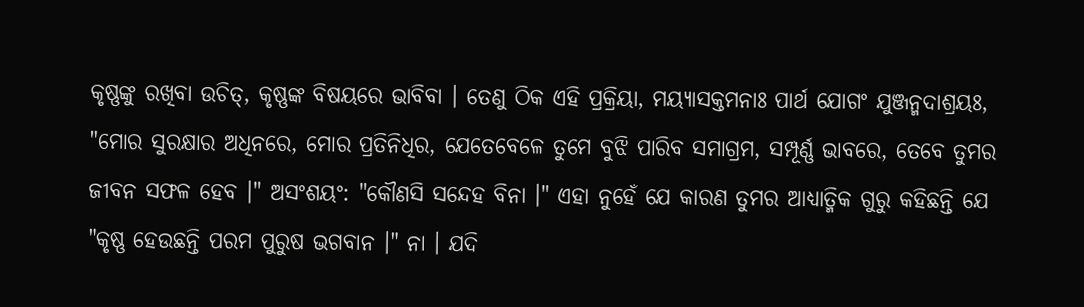କୃଷ୍ଣଙ୍କୁ ରଖିବା ଉଚିତ୍, କୃଷ୍ଣଙ୍କ ବିଷୟରେ ଭାବିବା । ତେଣୁ ଠିକ ଏହି ପ୍ରକ୍ରିୟା, ମୟ୍ୟାସକ୍ତମନାଃ ପାର୍ଥ ଯୋଗଂ ଯୁଞ୍ଜନ୍ମଦାଶ୍ରୟଃ, "ମୋର ସୁରକ୍ଷାର ଅଧିନରେ, ମୋର ପ୍ରତିନିଧିର, ଯେତେବେଳେ ତୁମେ ବୁଝି ପାରିବ ସମାଗ୍ରମ, ସମ୍ପୂର୍ଣ୍ଣ ଭାବରେ, ତେବେ ତୁମର ଜୀବନ ସଫଳ ହେବ ।" ଅସଂଶୟଂ: "କୌଣସି ସନ୍ଦେହ ବିନା ।" ଏହା ନୁହେଁ ଯେ କାରଣ ତୁମର ଆଧ୍ୟାତ୍ମିକ ଗୁରୁ କହିଛନ୍ତି ଯେ "କୃଷ୍ଣ ହେଉଛନ୍ତି ପରମ ପୁରୁଷ ଭଗବାନ ।" ନା । ଯଦି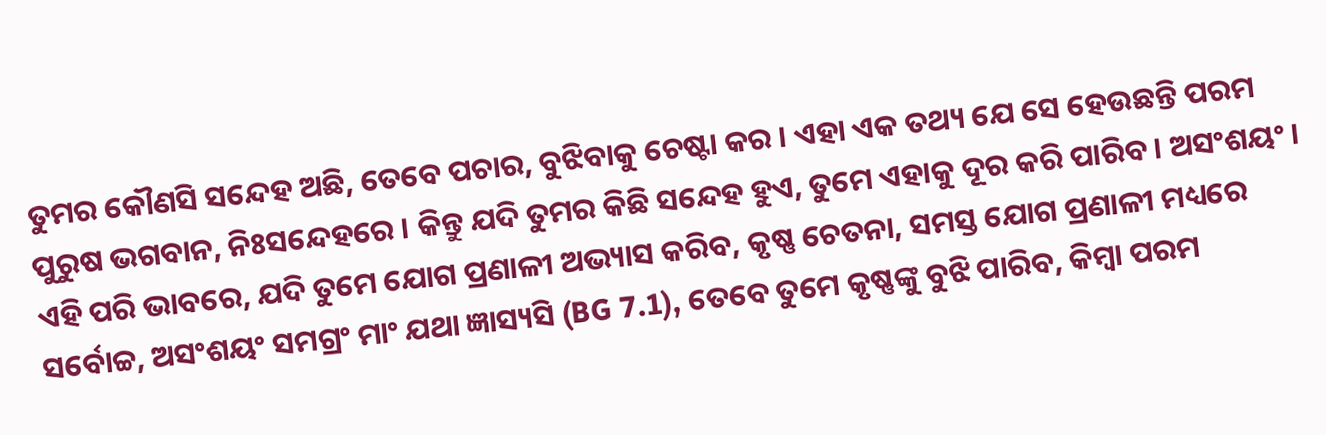ତୁମର କୌଣସି ସନ୍ଦେହ ଅଛି, ତେବେ ପଚାର, ବୁଝିବାକୁ ଚେଷ୍ଟା କର । ଏହା ଏକ ତଥ୍ୟ ଯେ ସେ ହେଉଛନ୍ତି ପରମ ପୁରୁଷ ଭଗବାନ, ନିଃସନ୍ଦେହରେ । କିନ୍ତୁ ଯଦି ତୁମର କିଛି ସନ୍ଦେହ ହୁଏ, ତୁମେ ଏହାକୁ ଦୂର କରି ପାରିବ । ଅସଂଶୟଂ । ଏହି ପରି ଭାବରେ, ଯଦି ତୁମେ ଯୋଗ ପ୍ରଣାଳୀ ଅଭ୍ୟାସ କରିବ, କୃଷ୍ଣ ଚେତନା, ସମସ୍ତ ଯୋଗ ପ୍ରଣାଳୀ ମଧ୍ୟରେ ସର୍ବୋଚ୍ଚ, ଅସଂଶୟଂ ସମଗ୍ରଂ ମାଂ ଯଥା ଜ୍ଞାସ୍ୟସି (BG 7.1), ତେବେ ତୁମେ କୃଷ୍ଣଙ୍କୁ ବୁଝି ପାରିବ, କିମ୍ଵା ପରମ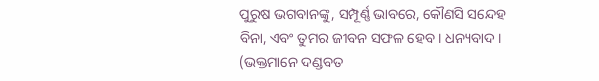ପୁରୁଷ ଭଗବାନଙ୍କୁ, ସମ୍ପୂର୍ଣ୍ଣ ଭାବରେ, କୌଣସି ସନ୍ଦେହ ବିନା, ଏବଂ ତୁମର ଜୀବନ ସଫଳ ହେବ । ଧନ୍ୟବାଦ । (ଭକ୍ତମାନେ ଦଣ୍ଡବତ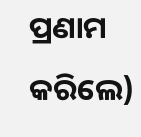ପ୍ରଣାମ କରିଲେ)